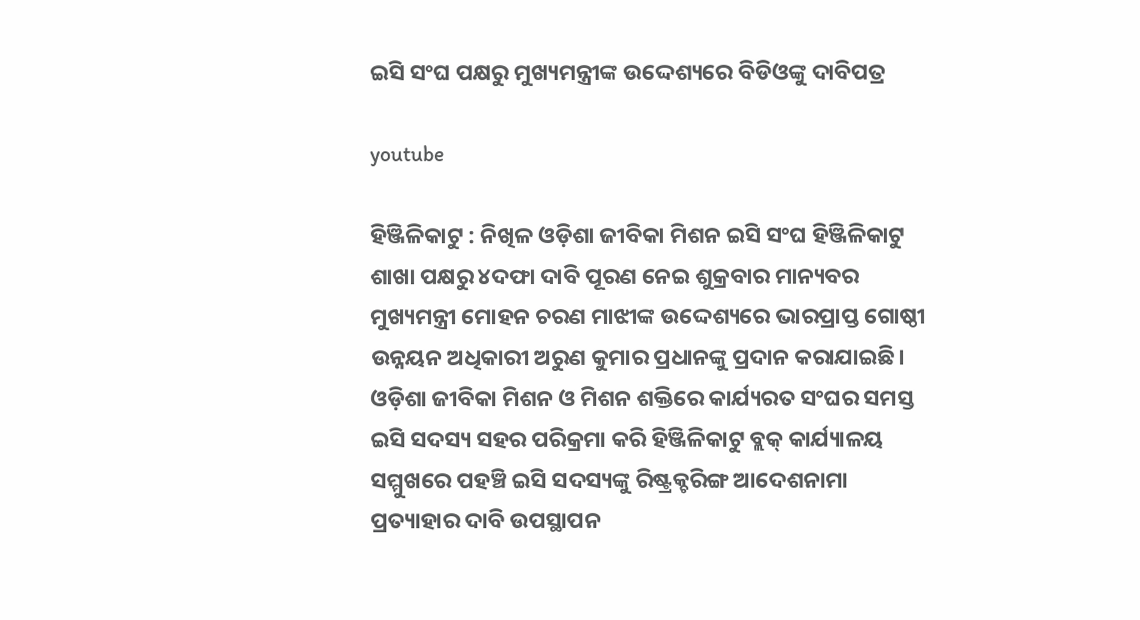ଇସି ସଂଘ ପକ୍ଷରୁ ମୁଖ୍ୟମନ୍ତ୍ରୀଙ୍କ ଉଦ୍ଦେଶ୍ୟରେ ବିଡିଓଙ୍କୁ ଦାବିପତ୍ର

youtube

ହିଞ୍ଜିଳିକାଟୁ : ନିଖିଳ ଓଡ଼ିଶା ଜୀବିକା ମିଶନ ଇସି ସଂଘ ହିଞ୍ଜିଳିକାଟୁ ଶାଖା ପକ୍ଷରୁ ୪ଦଫା ଦାବି ପୂରଣ ନେଇ ଶୁକ୍ରବାର ମାନ୍ୟବର ମୁଖ୍ୟମନ୍ତ୍ରୀ ମୋହନ ଚରଣ ମାଝୀଙ୍କ ଉଦ୍ଦେଶ୍ୟରେ ଭାରପ୍ରାପ୍ତ ଗୋଷ୍ଠୀ ଉନ୍ନୟନ ଅଧିକାରୀ ଅରୁଣ କୁମାର ପ୍ରଧାନଙ୍କୁ ପ୍ରଦାନ କରାଯାଇଛି। ଓଡ଼ିଶା ଜୀବିକା ମିଶନ ଓ ମିଶନ ଶକ୍ତିରେ କାର୍ଯ୍ୟରତ ସଂଘର ସମସ୍ତ ଇସି ସଦସ୍ୟ ସହର ପରିକ୍ରମା କରି ହିଞ୍ଜିଳିକାଟୁ ବ୍ଲକ୍ କାର୍ଯ୍ୟାଳୟ ସମ୍ମୁଖରେ ପହଞ୍ଚି ଇସି ସଦସ୍ୟଙ୍କୁ ରିଷ୍ଟ୍ରକ୍ଚରିଙ୍ଗ ଆଦେଶନାମା ପ୍ରତ୍ୟାହାର ଦାବି ଉପସ୍ଥାପନ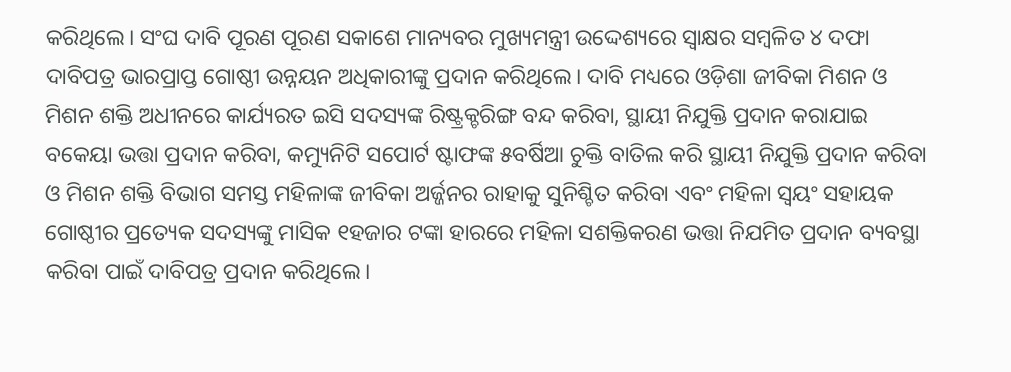କରିଥିଲେ। ସଂଘ ଦାବି ପୂରଣ ପୂରଣ ସକାଶେ ମାନ୍ୟବର ମୁଖ୍ୟମନ୍ତ୍ରୀ ଉଦ୍ଦେଶ୍ୟରେ ସ୍ୱାକ୍ଷର ସମ୍ବଳିତ ୪ ଦଫା ଦାବିପତ୍ର ଭାରପ୍ରାପ୍ତ ଗୋଷ୍ଠୀ ଉନ୍ନୟନ ଅଧିକାରୀଙ୍କୁ ପ୍ରଦାନ କରିଥିଲେ। ଦାବି ମଧ୍ୟରେ ଓଡ଼ିଶା ଜୀବିକା ମିଶନ ଓ ମିଶନ ଶକ୍ତି ଅଧୀନରେ କାର୍ଯ୍ୟରତ ଇସି ସଦସ୍ୟଙ୍କ ରିଷ୍ଟ୍ରକ୍ଚରିଙ୍ଗ ବନ୍ଦ କରିବା, ସ୍ଥାୟୀ ନିଯୁକ୍ତି ପ୍ରଦାନ କରାଯାଇ ବକେୟା ଭତ୍ତା ପ୍ରଦାନ କରିବା, କମ୍ୟୁନିଟି ସପୋର୍ଟ ଷ୍ଟାଫଙ୍କ ୫ବର୍ଷିଆ ଚୁକ୍ତି ବାତିଲ କରି ସ୍ଥାୟୀ ନିଯୁକ୍ତି ପ୍ରଦାନ କରିବା ଓ ମିଶନ ଶକ୍ତି ବିଭାଗ ସମସ୍ତ ମହିଳାଙ୍କ ଜୀବିକା ଅର୍ଜ୍ଜନର ରାହାକୁ ସୁନିଶ୍ଚିତ କରିବା ଏବଂ ମହିଳା ସ୍ଵୟଂ ସହାୟକ ଗୋଷ୍ଠୀର ପ୍ରତ୍ୟେକ ସଦସ୍ୟଙ୍କୁ ମାସିକ ୧ହଜାର ଟଙ୍କା ହାରରେ ମହିଳା ସଶକ୍ତିକରଣ ଭତ୍ତା ନିଯମିତ ପ୍ରଦାନ ବ୍ୟବସ୍ଥା କରିବା ପାଇଁ ଦାବିପତ୍ର ପ୍ରଦାନ କରିଥିଲେ।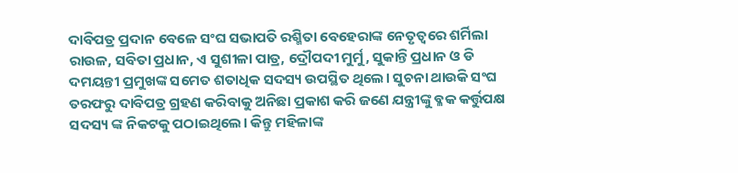ଦାବିପତ୍ର ପ୍ରଦାନ ବେଳେ ସଂଘ ସଭାପତି ରଶ୍ମିତା ବେହେରାଙ୍କ ନେତୃତ୍ବରେ ଶର୍ମିଲା ରାଉଳ, ସବିତା ପ୍ରଧାନ, ଏ ସୁଶୀଳା ପାତ୍ର, ଦ୍ରୌପଦୀ ମୁର୍ମୁ, ସୁକାନ୍ତି ପ୍ରଧାନ ଓ ଡି ଦମୟନ୍ତୀ ପ୍ରମୁଖଙ୍କ ସମେତ ଶତାଧିକ ସଦସ୍ୟ ଉପସ୍ଥିତ ଥିଲେ। ସୁଚନା ଥାଉକି ସଂଘ ତରଫରୁ ଦାବିପତ୍ର ଗ୍ରହଣ କରିବାକୁ ଅନିଛା ପ୍ରକାଶ କରି ଜଣେ ଯନ୍ତ୍ରୀଙ୍କୁ ବ୍ଳକ କର୍ତ୍ତୁପକ୍ଷ ସଦସ୍ୟ ଙ୍କ ନିକଟକୁ ପଠାଇଥିଲେ। କିନ୍ତୁ ମହିଳାଙ୍କ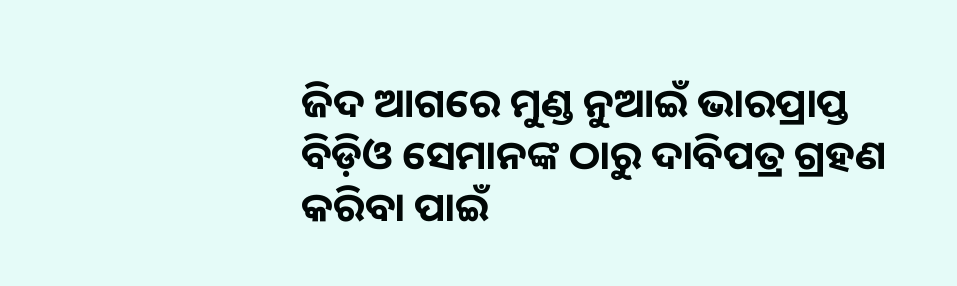ଜିଦ ଆଗରେ ମୁଣ୍ଡ ନୁଆଇଁ ଭାରପ୍ରାପ୍ତ ବିଡ଼ିଓ ସେମାନଙ୍କ ଠାରୁ ଦାବିପତ୍ର ଗ୍ରହଣ କରିବା ପାଇଁ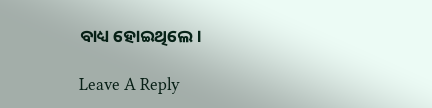ବାଧ୍ୟ ହୋଇଥିଲେ।

Leave A Reply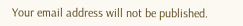Your email address will not be published.